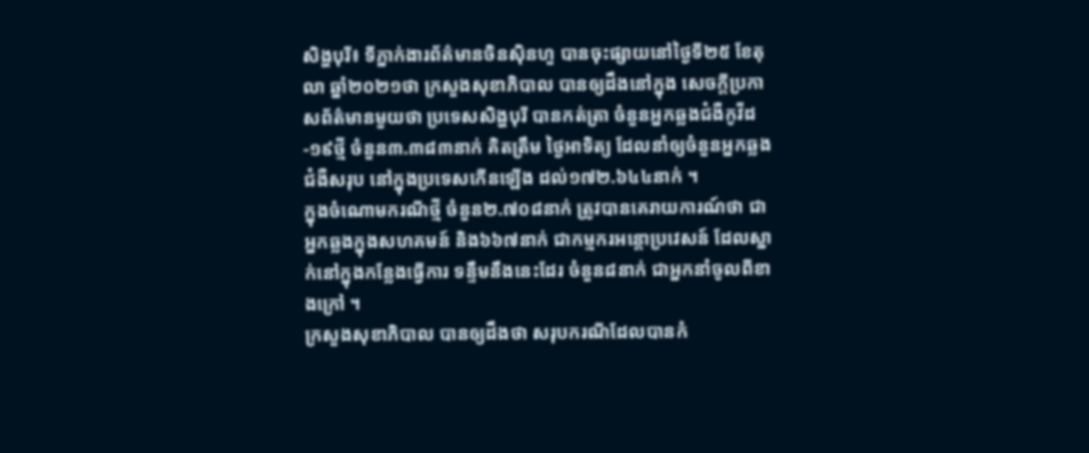សិង្ហបុរី៖ ទីភ្នាក់ងារព័ត៌មានចិនស៊ិនហួ បានចុះផ្សាយនៅថ្ងៃទី២៥ ខែតុលា ឆ្នាំ២០២១ថា ក្រសួងសុខាភិបាល បានឲ្យដឹងនៅក្នុង សេចក្តីប្រកាសព័ត៌មានមួយថា ប្រទេសសិង្ហបុរី បានកត់ត្រា ចំនួនអ្នកឆ្លងជំងឺកូវីដ-១៩ថ្មី ចំនួន៣.៣៨៣នាក់ គិតត្រឹម ថ្ងៃអាទិត្យ ដែលនាំឲ្យចំនួនអ្នកឆ្លងជំងឺសរុប នៅក្នុងប្រទេសកើនឡើង ដល់១៧២.៦៤៤នាក់ ។
ក្នុងចំណោមករណីថ្មី ចំនួន២.៧០៨នាក់ ត្រូវបានគេរាយការណ៍ថា ជាអ្នកឆ្លងក្នុងសហគមន៍ និង៦៦៧នាក់ ជាកម្មករអន្តោប្រវេសន៍ ដែលស្នាក់នៅក្នុងកន្លែងធ្វើការ ទន្ទឹមនឹងនេះដែរ ចំនួន៨នាក់ ជាអ្នកនាំចូលពីខាងក្រៅ ។
ក្រសួងសុខាភិបាល បានឲ្យដឹងថា សរុបករណីដែលបានកំ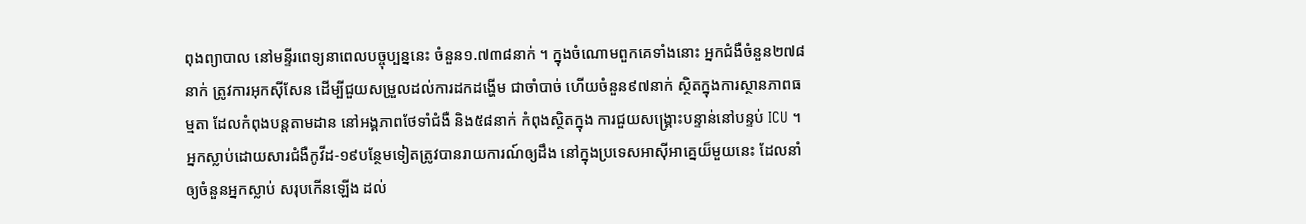ពុងព្យាបាល នៅមន្ទីរពេទ្យនាពេលបច្ចុប្បន្ននេះ ចំនួន១.៧៣៨នាក់ ។ ក្នុងចំណោមពួកគេទាំងនោះ អ្នកជំងឺចំនួន២៧៨នាក់ ត្រូវការអុកស៊ីសែន ដើម្បីជួយសម្រួលដល់ការដកដង្ហើម ជាចាំបាច់ ហើយចំនួន៩៧នាក់ ស្ថិតក្នុងការស្ថានភាពធម្មតា ដែលកំពុងបន្តតាមដាន នៅអង្គភាពថែទាំជំងឺ និង៥៨នាក់ កំពុងស្ថិតក្នុង ការជួយសង្គ្រោះបន្ទាន់នៅបន្ទប់ ICU ។
អ្នកស្លាប់ដោយសារជំងឺកូវីដ-១៩បន្ថែមទៀតត្រូវបានរាយការណ៍ឲ្យដឹង នៅក្នុងប្រទេសអាស៊ីអាគ្នេយ៏មួយនេះ ដែលនាំឲ្យចំនួនអ្នកស្លាប់ សរុបកើនឡើង ដល់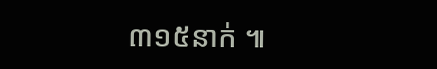៣១៥នាក់ ៕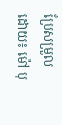ប្រែសម្រួលដោយ៖ ម៉ៅ បុ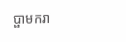ប្ផាមករា